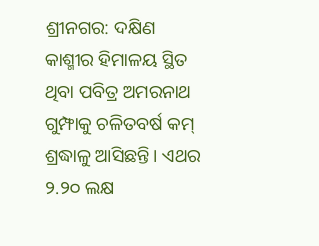ଶ୍ରୀନଗର: ଦକ୍ଷିଣ କାଶ୍ମୀର ହିମାଳୟ ସ୍ଥିତ ଥିବା ପବିତ୍ର ଅମରନାଥ ଗୁମ୍ଫାକୁ ଚଳିତବର୍ଷ କମ୍ ଶ୍ରଦ୍ଧାଳୁ ଆସିଛନ୍ତି। ଏଥର ୨.୨୦ ଲକ୍ଷ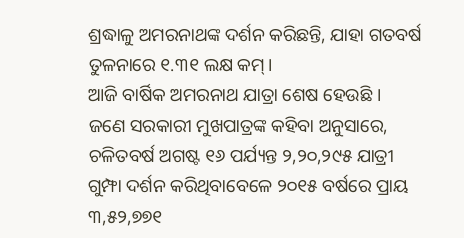ଶ୍ରଦ୍ଧାଳୁ ଅମରନାଥଙ୍କ ଦର୍ଶନ କରିଛନ୍ତି, ଯାହା ଗତବର୍ଷ ତୁଳନାରେ ୧.୩୧ ଲକ୍ଷ କମ୍।
ଆଜି ବାର୍ଷିକ ଅମରନାଥ ଯାତ୍ରା ଶେଷ ହେଉଛି ।
ଜଣେ ସରକାରୀ ମୁଖପାତ୍ରଙ୍କ କହିବା ଅନୁସାରେ, ଚଳିତବର୍ଷ ଅଗଷ୍ଟ ୧୬ ପର୍ଯ୍ୟନ୍ତ ୨,୨୦,୨୯୫ ଯାତ୍ରୀ ଗୁମ୍ଫା ଦର୍ଶନ କରିଥିବାବେଳେ ୨୦୧୫ ବର୍ଷରେ ପ୍ରାୟ ୩,୫୨,୭୭୧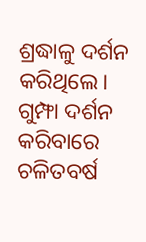ଶ୍ରଦ୍ଧାଳୁ ଦର୍ଶନ କରିଥିଲେ। ଗୁମ୍ଫା ଦର୍ଶନ କରିବାରେ ଚଳିତବର୍ଷ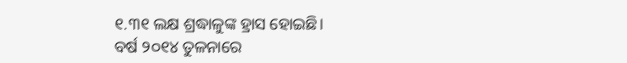୧.୩୧ ଲକ୍ଷ ଶ୍ରଦ୍ଧାଳୁଙ୍କ ହ୍ରାସ ହୋଇଛି।
ବର୍ଷ ୨୦୧୪ ତୁଳନାରେ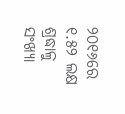୨୦୧୬ରେ ୧.୫୨ ଲକ୍ଷ ଶ୍ରଦ୍ଧାଳୁ ସଂଖ୍ୟା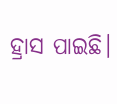ହ୍ରାସ ପାଇଛି।